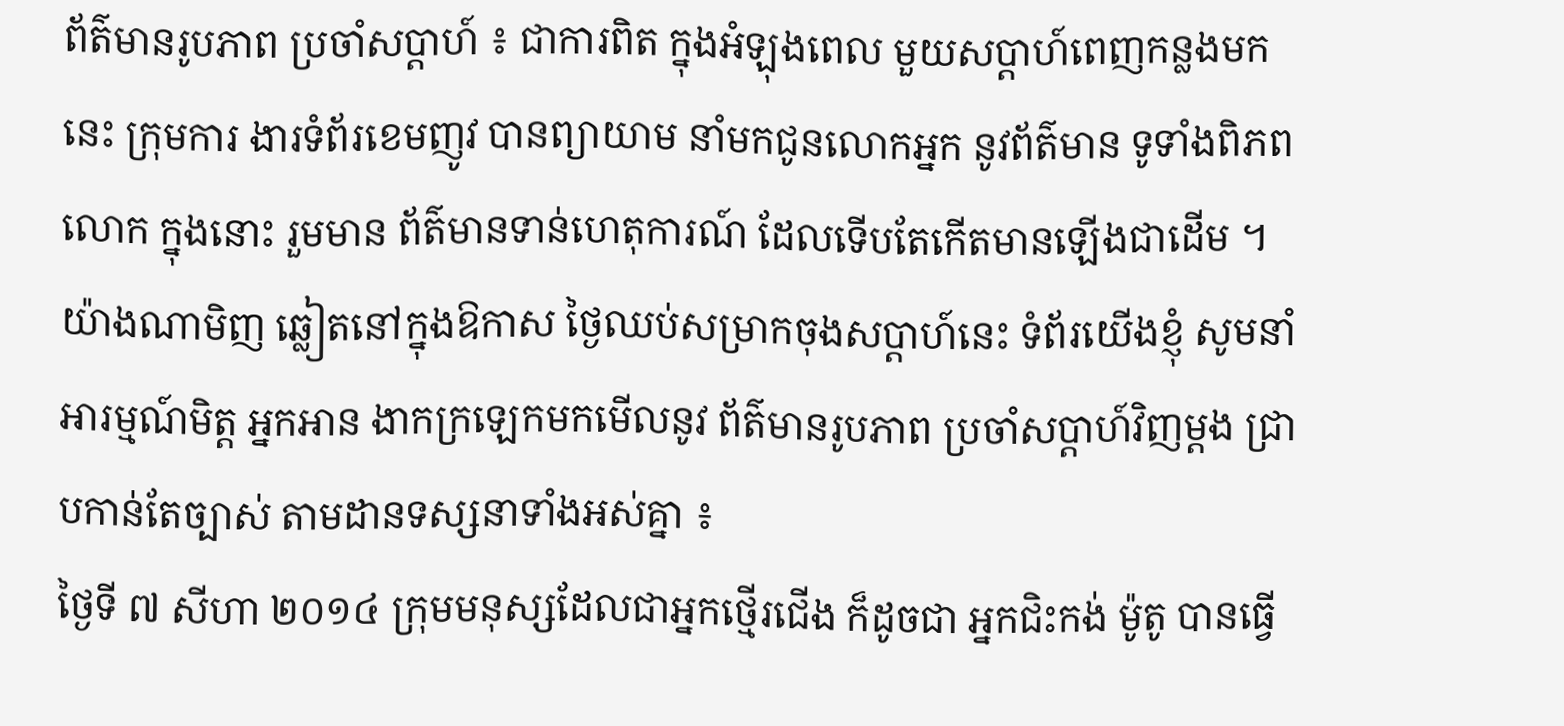ព័ត៌មានរូបភាព ប្រចាំសប្តាហ៍ ៖ ជាការពិត ក្នុងអំឡុងពេល មួយសប្តាហ៍ពេញកន្លងមកនេះ ក្រុមការ ងារទំព័រខេមញូវ បានព្យាយាម នាំមកជូនលោកអ្នក នូវព័ត៌មាន ទូទាំងពិភពលោក ក្នុងនោះ រួមមាន ព័ត៌មានទាន់ហេតុការណ៍ ដែលទើបតែកើតមានឡើងជាដើម ។ យ៉ាងណាមិញ ឆ្លៀតនៅក្នុងឱកាស ថ្ងៃឈប់សម្រាកចុងសប្តាហ៍នេះ ទំព័រយើងខ្ញុំ សូមនាំអារម្មណ៍មិត្ត អ្នកអាន ងាកក្រឡេកមកមើលនូវ ព័ត៌មានរូបភាព ប្រចាំសប្តាហ៍វិញម្តង ជ្រាបកាន់តែច្បាស់ តាមដានទស្សនាទាំងអស់គ្នា ៖
ថ្ងៃទី ៧ សីហា ២០១៤ ក្រុមមនុស្សដែលជាអ្នកថ្មើរជើង ក៏ដូចជា អ្នកជិះកង់ ម៉ូតូ បានធ្វើ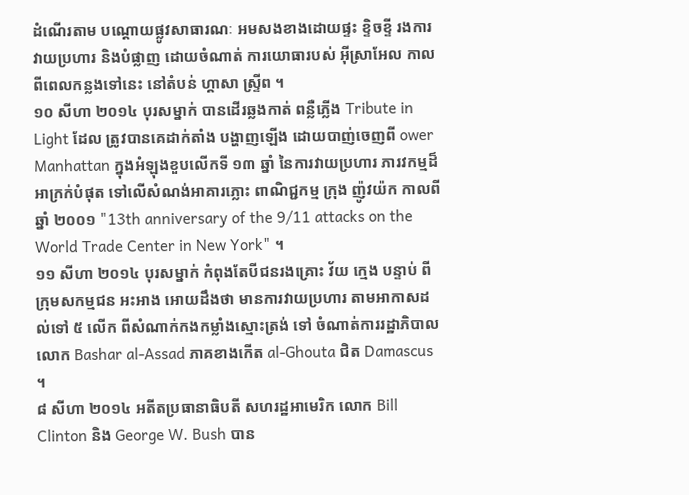ដំណើរតាម បណ្តោយផ្លូវសាធារណៈ អមសងខាងដោយផ្ទះ ខ្ទិចខ្ទី រងការវាយប្រហារ និងបំផ្លាញ ដោយចំណាត់ ការយោធារបស់ អ៊ីស្រាអែល កាលពីពេលកន្លងទៅនេះ នៅតំបន់ ហ្គាសា ស្រ្ទីព ។
១០ សីហា ២០១៤ បុរសម្នាក់ បានដើរឆ្លងកាត់ ពន្លឺភ្លើង Tribute in Light ដែល ត្រូវបានគេដាក់តាំង បង្ហាញឡើង ដោយបាញ់ចេញពី ower Manhattan ក្នុងអំឡុងខួបលើកទី ១៣ ឆ្នាំ នៃការវាយប្រហារ ភារវកម្មដ៏អាក្រក់បំផុត ទៅលើសំណង់អាគារភ្លោះ ពាណិជ្ជកម្ម ក្រុង ញ៉ូវយ៉ក កាលពី ឆ្នាំ ២០០១ "13th anniversary of the 9/11 attacks on the World Trade Center in New York" ។
១១ សីហា ២០១៤ បុរសម្នាក់ កំពុងតែបីជនរងគ្រោះ វ័យ ក្មេង បន្ទាប់ ពី ក្រុមសកម្មជន អះអាង អោយដឹងថា មានការវាយប្រហារ តាមអាកាសដល់ទៅ ៥ លើក ពីសំណាក់កងកម្លាំងស្មោះត្រង់ ទៅ ចំណាត់ការរដ្ឋាភិបាល លោក Bashar al-Assad ភាគខាងកើត al-Ghouta ជិត Damascus ។
៨ សីហា ២០១៤ អតីតប្រធានាធិបតី សហរដ្ឋអាមេរិក លោក Bill Clinton និង George W. Bush បាន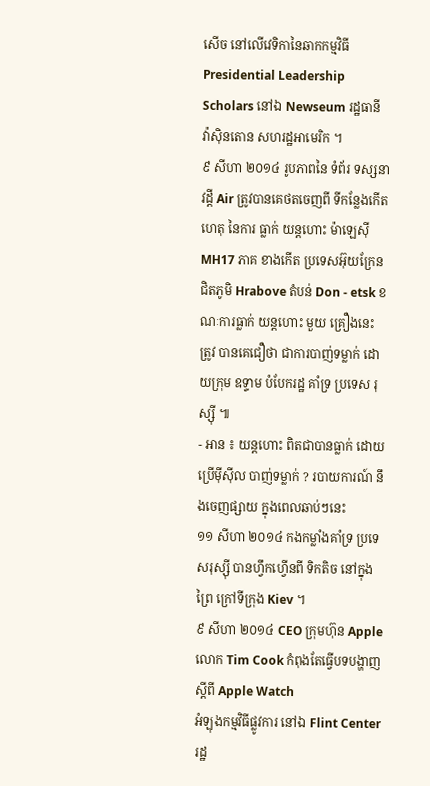សើច នៅលើវេទិកានៃឆាកកម្មវិធី Presidential Leadership Scholars នៅឯ Newseum រដ្ឋធានី វ៉ាស៊ិនតោន សហរដ្ឋអាមេរិក ។
៩ សីហា ២០១៤ រូបភាពនៃ ទំព័រ ទស្សនាវដ្តី Air ត្រូវបានគេថតចេញពី ទីកន្លែងកើតហេតុ នៃការ ធ្លាក់ យន្តហោះ ម៉ាឡេស៊ី MH17 ភាគ ខាងកើត ប្រទេសអ៊ុយក្រែន ជិតភូមិ Hrabove តំបន់ Don - etsk ខណៈការធ្លាក់ យន្តហោះ មួយ គ្រឿងនេះ ត្រូវ បានគេជឿថា ជាការបាញ់ទម្លាក់ ដោយក្រុម ឧទ្ទាម បំបែករដ្ឋ គាំទ្រ ប្រទេស រុស្ស៊ី ៕
- អាន ៖ យន្តហោះ ពិតជាបានធ្លាក់ ដោយប្រើម៉ីស៊ីល បាញ់ទម្លាក់ ? របាយការណ៍ នឹងចេញផ្សាយ ក្នុងពេលឆាប់ៗនេះ
១១ សីហា ២០១៤ កងកម្លាំងគាំទ្រ ប្រទេសរុស្ស៊ី បានហ្វឹកហ្វើនពី ទិកតិច នៅក្នុងព្រៃ ក្រៅទីក្រុង Kiev ។
៩ សីហា ២០១៤ CEO ក្រុមហ៊ុន Apple លោក Tim Cook កំពុងតែធ្វើបទបង្ហាញ ស្តីពី Apple Watch
អំឡុងកម្មវិធីផ្លូវការ នៅឯ Flint Center រដ្ឋ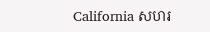California សហរ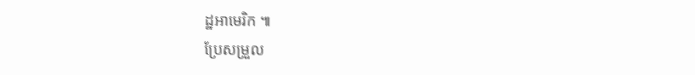ដ្ឋអាមេរិក ៕
ប្រែសម្រួល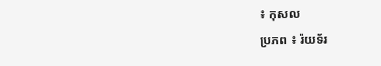៖ កុសល
ប្រភព ៖ រ៉យទ័រ